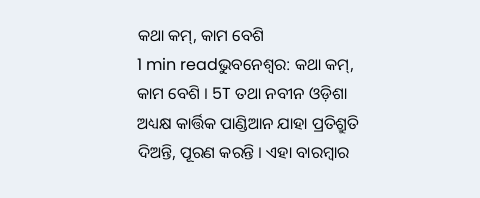କଥା କମ୍, କାମ ବେଶି
1 min readଭୁବନେଶ୍ବର: କଥା କମ୍, କାମ ବେଶି । 5T ତଥା ନବୀନ ଓଡ଼ିଶା ଅଧ୍ୟକ୍ଷ କାର୍ତ୍ତିକ ପାଣ୍ଡିଆନ ଯାହା ପ୍ରତିଶ୍ରୁତି ଦିଅନ୍ତି, ପୂରଣ କରନ୍ତି । ଏହା ବାରମ୍ବାର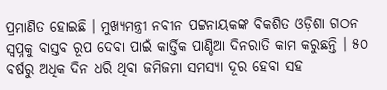ପ୍ରମାଣିତ ହୋଇଛି । ମୁଖ୍ୟମନ୍ତ୍ରୀ ନବୀନ ପଟ୍ଟନାୟକଙ୍କ ବିକଶିତ ଓଡ଼ିଶା ଗଠନ ସ୍ବପ୍ନକୁ ବାସ୍ତବ ରୂପ ଦେବା ପାଇଁ କାର୍ତ୍ତିକ ପାଣ୍ଡିଆ ଦିନରାତି କାମ କରୁଛନ୍ତି । ୫୦ ବର୍ଷରୁ ଅଧିକ ଦିନ ଧରି ଥିବା ଜମିଜମା ସମସ୍ୟା ଦୂର ହେବା ସହ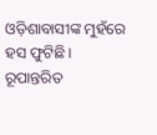ଓଡ଼ିଶାବାସୀଙ୍କ ମୁହଁରେ ହସ ଫୁଟିଛି । ରୂପାନ୍ତରିତ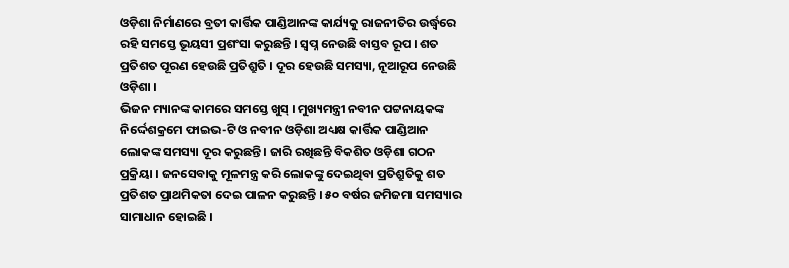ଓଡ଼ିଶା ନିର୍ମାଣରେ ବ୍ରତୀ କାର୍ତ୍ତିକ ପାଣ୍ଡିଆନଙ୍କ କାର୍ଯ୍ୟକୁ ରାଜନୀତିର ଉର୍ଦ୍ଧ୍ବରେ ରହି ସମସ୍ତେ ଭୂୟସୀ ପ୍ରଶଂସା କରୁଛନ୍ତି । ସ୍ବପ୍ନ ନେଉଛି ବାସ୍ତବ ରୂପ । ଶତ ପ୍ରତିଶତ ପୂରଣ ହେଉଛି ପ୍ରତିଶ୍ରୁତି । ଦୂର ହେଉଛି ସମସ୍ୟା, ନୂଆରୂପ ନେଉଛି ଓଡ଼ିଶା ।
ଭିଜନ ମ୍ୟାନଙ୍କ କାମରେ ସମସ୍ତେ ଖୁସ୍ । ମୁଖ୍ୟମନ୍ତ୍ରୀ ନବୀନ ପଟ୍ଟନାୟକଙ୍କ ନିର୍ଦ୍ଦେଶକ୍ରମେ ଫାଇଭ-ଟି ଓ ନବୀନ ଓଡ଼ିଶା ଅଧ୍ୟକ୍ଷ କାର୍ତ୍ତିକ ପାଣ୍ଡିଆନ ଲୋକଙ୍କ ସମସ୍ୟା ଦୂର କରୁଛନ୍ତି । ଜାରି ରଖିଛନ୍ତି ବିକଶିତ ଓଡ଼ିଶା ଗଠନ ପ୍ରକ୍ରିୟା । ଜନସେବାକୁ ମୂଳମନ୍ତ୍ର କରି ଲୋକଙ୍କୁ ଦେଇଥିବା ପ୍ରତିଶ୍ରୁତିକୁ ଶତ ପ୍ରତିଶତ ପ୍ରାଥମିକତା ଦେଇ ପାଳନ କରୁଛନ୍ତି । ୫୦ ବର୍ଷର ଜମିଜମା ସମସ୍ୟାର ସାମାଧାନ ହୋଇଛି ।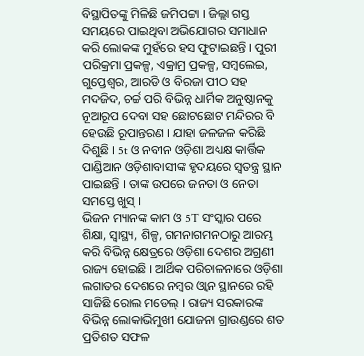ବିସ୍ଥାପିତଙ୍କୁ ମିଳିଛି ଜମିପଟ୍ଟା । ଜିଲ୍ଲା ଗସ୍ତ ସମୟରେ ପାଇଥିବା ଅଭିଯୋଗର ସମାଧାନ କରି ଲୋକଙ୍କ ମୁହଁରେ ହସ ଫୁଟାଇଛନ୍ତି । ପୁରୀ ପରିକ୍ରମା ପ୍ରକଳ୍ପ, ଏକ୍ରାମ୍ର ପ୍ରକଳ୍ପ, ସମ୍ବଲେଇ, ଗୁପ୍ତେଶ୍ବର, ଆରଡି ଓ ବିରଜା ପୀଠ ସହ ମଦଜିଦ, ଚର୍ଚ୍ଚ ପରି ବିଭିନ୍ନ ଧାର୍ମିକ ଅନୁଷ୍ଠାନକୁ ନୂଆରୂପ ଦେବା ସହ ଛୋଟଛୋଟ ମନ୍ଦିରର ବି ହେଉଛି ରୂପାନ୍ତରଣ । ଯାହା ଜଳଜଳ କରିଛି ଦିଶୁଛି । 5t ଓ ନବୀନ ଓଡ଼ିଶା ଅଧ୍ୟକ୍ଷ କାର୍ତ୍ତିକ ପାଣ୍ଡିଆନ ଓଡ଼ିଶାବାସୀଙ୍କ ହୃଦୟରେ ସ୍ବତନ୍ତ୍ର ସ୍ଥାନ ପାଇଛନ୍ତି । ତାଙ୍କ ଉପରେ ଜନତା ଓ ନେତା ସମସ୍ତେ ଖୁସ୍ ।
ଭିଜନ ମ୍ୟାନଙ୍କ କାମ ଓ 5T ସଂସ୍କାର ପରେ ଶିକ୍ଷା, ସ୍ବାସ୍ଥ୍ୟ, ଶିଳ୍ପ, ଗମନାଗମନଠାରୁ ଆରମ୍ଭ କରି ବିଭିନ୍ନ କ୍ଷେତ୍ରରେ ଓଡ଼ିଶା ଦେଶର ଅଗ୍ରଣୀ ରାଜ୍ୟ ହୋଇଛି । ଆର୍ଥିକ ପରିଚାଳନାରେ ଓଡ଼ିଶା ଲଗାତର ଦେଶରେ ନମ୍ବର ଓ୍ବାନ ସ୍ଥାନରେ ରହି ସାଜିଛି ରୋଲ ମଡେଲ୍ । ରାଜ୍ୟ ସରକାରଙ୍କ ବିଭିନ୍ନ ଲୋକାଭିମୁଖୀ ଯୋଜନା ଗ୍ରାଉଣ୍ଡରେ ଶତ ପ୍ରତିଶତ ସଫଳ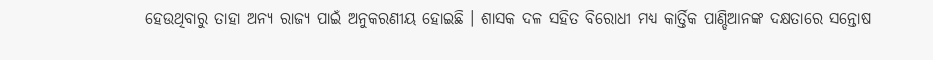ହେଉଥିବାରୁ ତାହା ଅନ୍ୟ ରାଜ୍ୟ ପାଇଁ ଅନୁକରଣୀୟ ହୋଇଛି । ଶାସକ ଦଳ ସହିତ ବିରୋଧୀ ମଧ୍ୟ କାର୍ତ୍ତିକ ପାଣ୍ଡିଆନଙ୍କ ଦକ୍ଷତାରେ ସନ୍ତୋଷ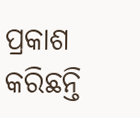ପ୍ରକାଶ କରିଛନ୍ତି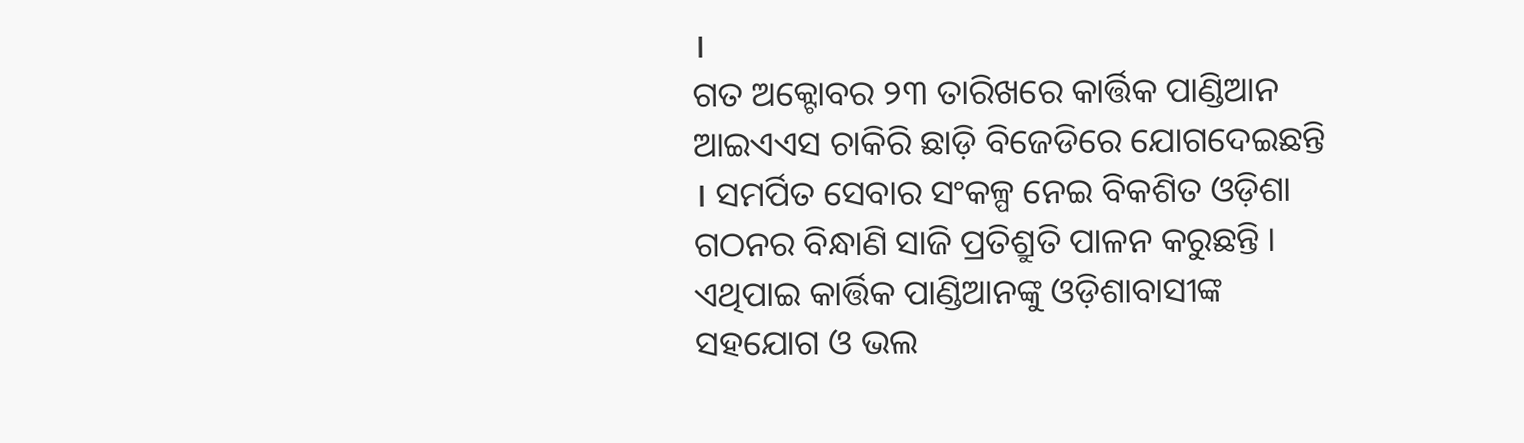।
ଗତ ଅକ୍ଟୋବର ୨୩ ତାରିଖରେ କାର୍ତ୍ତିକ ପାଣ୍ଡିଆନ ଆଇଏଏସ ଚାକିରି ଛାଡ଼ି ବିଜେଡିରେ ଯୋଗଦେଇଛନ୍ତି । ସମର୍ପିତ ସେବାର ସଂକଳ୍ପ ନେଇ ବିକଶିତ ଓଡ଼ିଶା ଗଠନର ବିନ୍ଧାଣି ସାଜି ପ୍ରତିଶ୍ରୁତି ପାଳନ କରୁଛନ୍ତି । ଏଥିପାଇ କାର୍ତ୍ତିକ ପାଣ୍ଡିଆନଙ୍କୁ ଓଡ଼ିଶାବାସୀଙ୍କ ସହଯୋଗ ଓ ଭଲ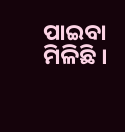ପାଇବା ମିଳିଛି ।